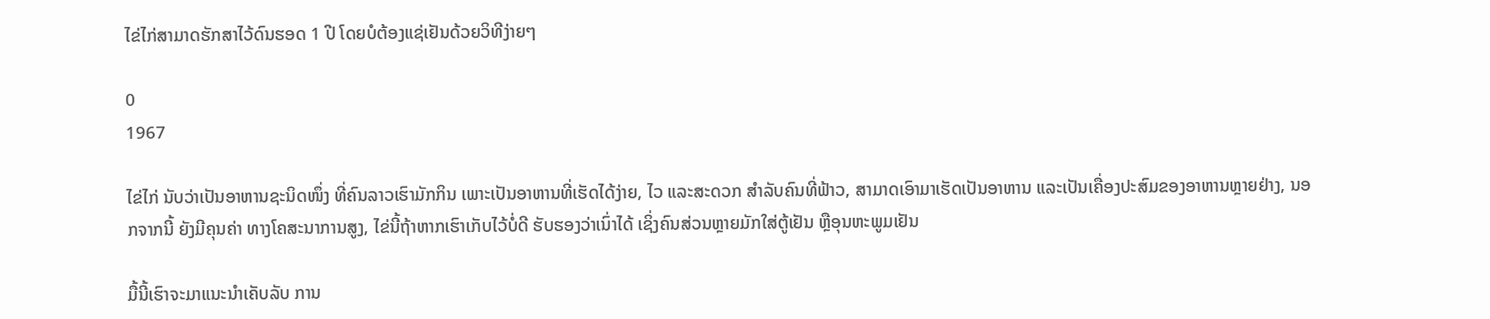ໄຂ່ໄກ່ສາມາດຮັກສາໄວ້ດົນຮອດ 1 ປີ ໂດຍບໍຕ້ອງແຊ່ເຢັນດ້ວຍວິທີງ່າຍໆ

0
1967

ໄຂ່ໄກ່ ນັບວ່າເປັນອາຫານຊະນິດໜຶ່ງ ທີ່ຄົນລາວເຮົາມັກກິນ ເພາະເປັນອາຫານທີ່ເຮັດໄດ້ງ່າຍ, ໄວ ແລະສະດວກ ສຳລັບຄົນທີ່ຟ້າວ, ສາມາດເອົາມາເຮັດເປັນອາຫານ ແລະເປັນເຄື່ອງປະສົມຂອງອາຫານຫຼາຍຢ່າງ, ນອກຈາກນີ້ ຍັງມີຄຸນຄ່າ ທາງໂຄສະນາການສູງ, ໄຂ່ນີ້ຖ້າຫາກເຮົາເກັບໄວ້ບໍ່ດີ ຮັບຮອງວ່າເນົ່າໄດ້ ເຊິ່ງຄົນສ່ວນຫຼາຍມັກໃສ່ຕູ້ເຢັນ ຫຼືອຸນຫະພູມເຢັນ

ມື້ນີ້ເຮົາຈະມາແນະນຳເຄັບລັບ ການ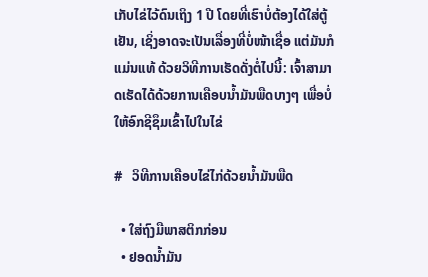ເກັບໄຂ່ໄວ້ດົນເຖິງ 1 ປີ ໂດຍທີ່ເຮົາບໍ່ຕ້ອງໄດ້ໃສ່ຕູ້ເຢັນ, ເຊິ່ງອາດຈະເປັນເລື່ອງທີ່ບໍ່ໜ້າເຊື່ອ ແຕ່ມັນກໍແມ່ນແທ້ ດ້ວຍວິທີການເຮັດດັ່ງຕໍ່ໄປນີ້: ເຈົ້າສາມາດເຮັດໄດ້ດ້ວຍການເຄືອບນໍ້າມັນພືດບາງໆ ເພື່ອບໍ່ໃຫ້ອົກຊີຊຶມເຂົ້າໄປໃນໄຂ່

#   ວິທີການເຄືອບໄຂ່ໄກ່ດ້ວຍນໍ້າມັນພືດ

  • ໃສ່ຖົງມືພາສຕິກກ່ອນ
  • ຢອດນໍ້າມັນ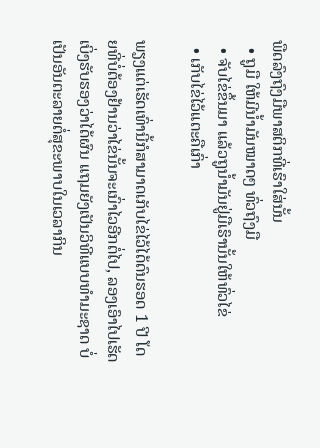ພືດລົງຖົງມືພາສຕິກທີ່ເຮົາໃສ່ນັ້ນ
  • ຖູມື ໃຫ້ມີນໍ້າມັນໝາດໆ ທົ່ວຖົງມື
  • ຈັບໄຂ່ຂຶ້ນມາ ແລ້ວຖູນໍ້າມັນຢູ່ມືເຮົານັ້ນໃຫ້ທົ່ວໄຂ່
  • ເກັບໄຂ່ໄວ້ແຕະຄືເກົ່າ

ພຽງແຕ່ເຮັດເທົ່ານີ້ກໍສາມາດເກັບໄຂ່ໄວ້ໄດ້ດົນຮອດ 1 ປີ ໂດຍທີ່ບໍ່ຕ້ອງຢ້ານວ່າໄຂ່ນັ້ນຈະເນົ່າໄວອີກຕໍ່ໄປ, ລອງເອົາໄປເຮັດເບິ່ງຮັບຮອງວ່າໄດ້ຜົນ ແຖມຍັງເປັນວິທີແບບທຳມະຊາດ ບໍ່ເປັນອັນຕະລາຍຕໍ່ສຸຂະພາບໃນເວລາກິນ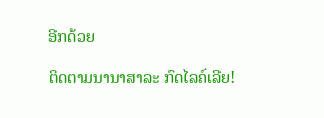ອີກດ້ວຍ

ຕິດຕາມນານາສາລະ ກົດໄລຄ໌ເລີຍ!